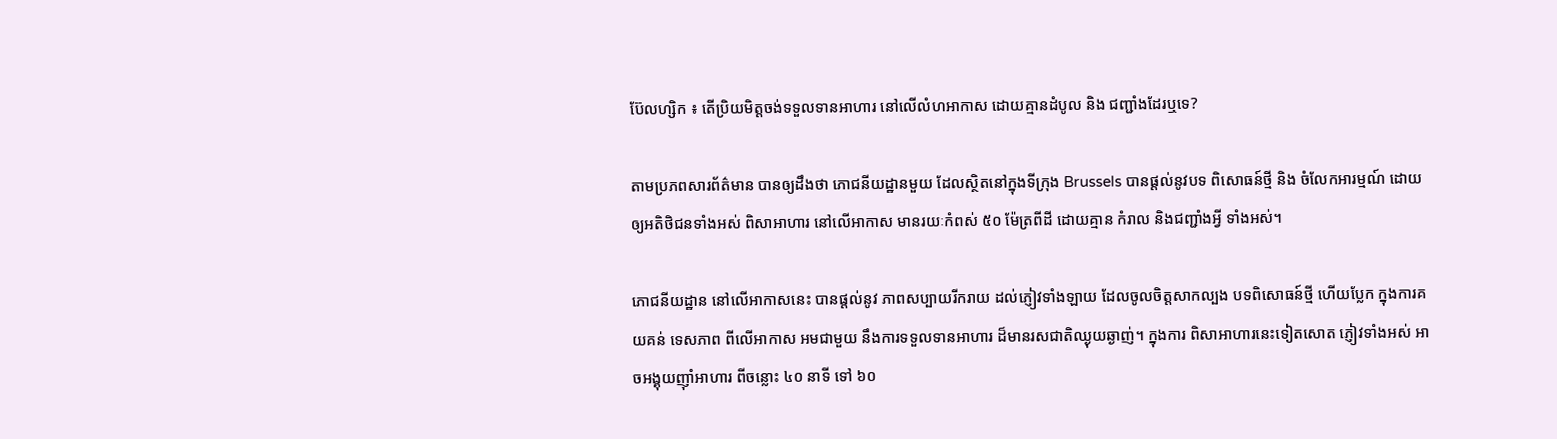ប៊ែលហ្សិក ៖ តើប្រិយមិត្តចង់ទទួលទានអាហារ នៅលើលំហអាកាស ដោយគ្មានដំបូល និង ជញ្ជាំងដែរឬទេ?

តាមប្រភពសារព័ត៌មាន បានឲ្យដឹងថា ភោជនីយដ្ឋានមួយ ដែលស្ថិតនៅក្នុងទីក្រុង Brussels បានផ្តល់នូវបទ ពិសោធន៍ថ្មី និង ចំលែកអារម្មណ៍ ដោយឲ្យអតិថិជនទាំងអស់ ពិសាអាហារ នៅលើអាកាស មានរយៈកំពស់ ៥០ ម៉ែត្រពីដី ដោយគ្មាន កំរាល និងជញ្ជាំងអ្វី ទាំងអស់។

ភោជនីយដ្ឋាន នៅលើអាកាសនេះ បានផ្តល់នូវ ភាពសប្បាយរីករាយ ដល់ភ្ញៀវទាំងឡាយ ដែលចូលចិត្តសាកល្បង បទពិសោធន៍ថ្មី ហើយប្លែក ក្នុងការគយគន់ ទេសភាព ពីលើអាកាស អមជាមួយ នឹងការទទួលទានអាហារ ដ៏មានរសជាតិឈ្ងុយឆ្ងាញ់។ ក្នុងការ ពិសាអាហារនេះទៀតសោត ភ្ញៀវទាំងអស់ អាចអង្គុយញ៉ាំអាហារ ពីចន្លោះ ៤០ នាទី ទៅ ៦០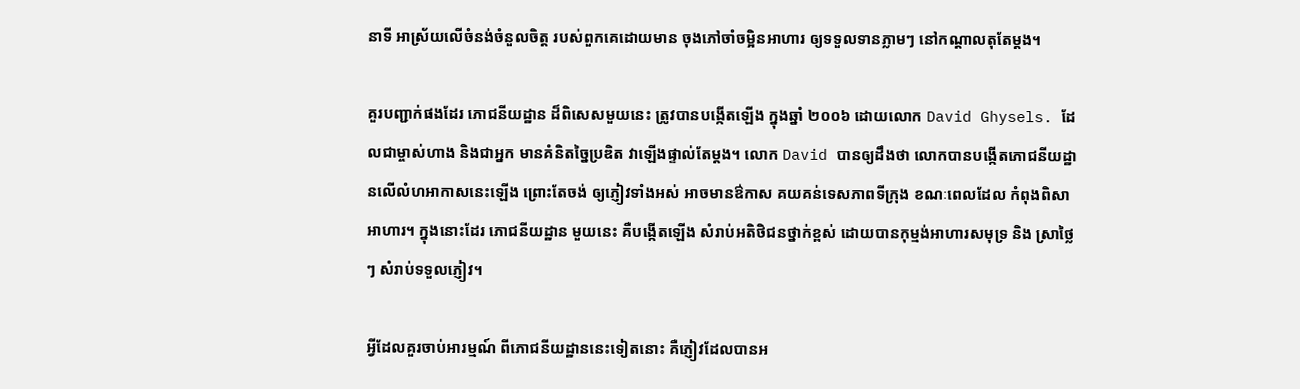នាទី អាស្រ័យលើចំនង់ចំនួលចិត្ត របស់ពួកគេដោយមាន ចុងភៅចាំចម្អិនអាហារ ឲ្យទទួលទានភ្លាមៗ នៅកណ្តាលតុតែម្តង។

គួរបញ្ជាក់ផងដែរ ភោជនីយដ្ឋាន ដ៏ពិសេសមួយនេះ ត្រូវបានបង្កើតឡើង ក្នុងឆ្នាំ ២០០៦ ដោយលោក David Ghysels. ដែលជាម្ចាស់ហាង និងជាអ្នក មានគំនិតច្នៃប្រឌិត វាឡើងផ្ទាល់តែម្តង។ លោក David បានឲ្យដឹងថា លោកបានបង្កើតភោជនីយដ្ឋានលើលំហអាកាសនេះឡើង ព្រោះតែចង់ ឲ្យភ្ញៀវទាំងអស់ អាចមានឳកាស គយគន់ទេសភាពទីក្រុង ខណៈពេលដែល កំពុងពិសាអាហារ។ ក្នុងនោះដែរ ភោជនីយដ្ឋាន មួយនេះ គឺបង្កើតឡើង សំរាប់អតិថិជនថ្នាក់ខ្ពស់ ដោយបានកុម្មង់អាហារសមុទ្រ និង ស្រាថ្លៃៗ សំរាប់ទទួលភ្ញៀវ។

អ្វីដែលគួរចាប់អារម្មណ៍ ពីភោជនីយដ្ឋាននេះទៀតនោះ គឺភ្ញៀវដែលបានអ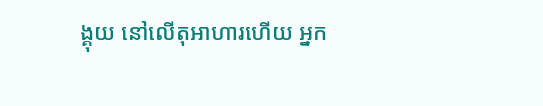ង្គុយ នៅលើតុអាហារហើយ អ្នក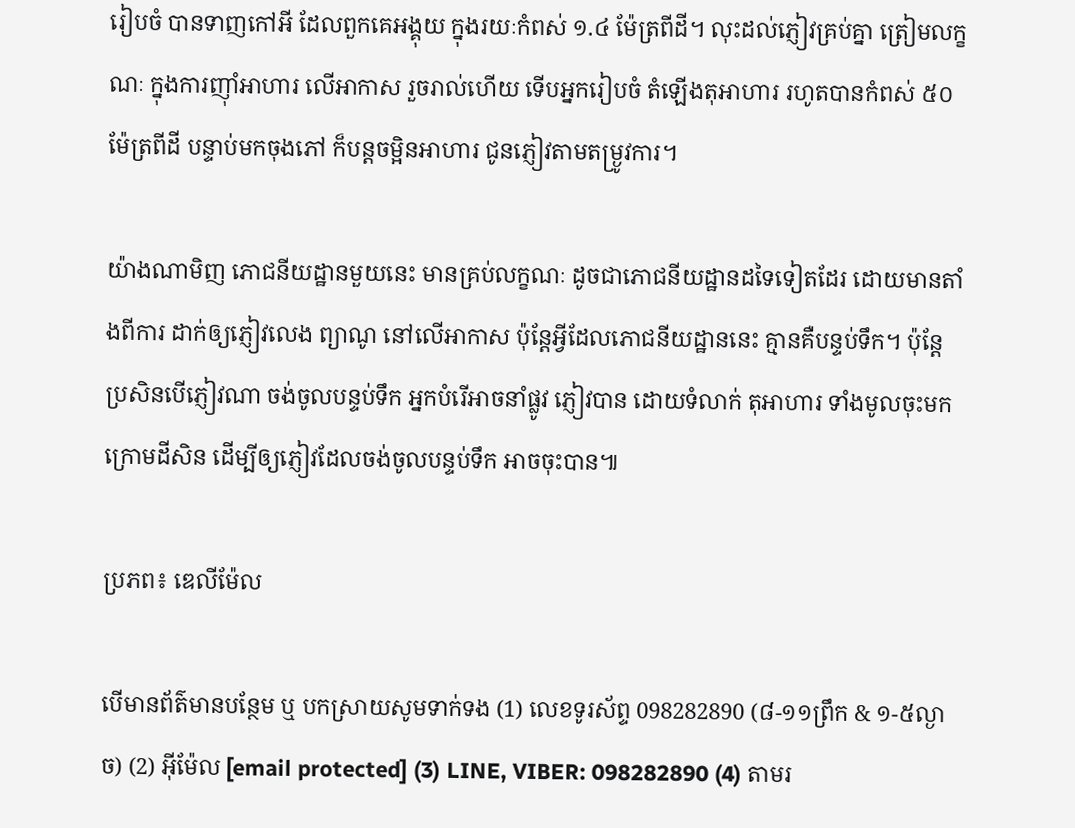រៀបចំ បានទាញកៅអី ដែលពួកគេអង្គុយ ក្នុងរយៈកំពស់ ១.៤ ម៉ែត្រពីដី។ លុះដល់ភ្ញៀវគ្រប់គ្នា ត្រៀមលក្ខណៈ ក្នុងការញ៉ាំអាហារ លើអាកាស រួចរាល់ហើយ ទើបអ្នករៀបចំ តំឡើងតុអាហារ រហូតបានកំពស់ ៥០ ម៉ែត្រពីដី បន្ទាប់មកចុងភៅ ក៏បន្តចម្អិនអាហារ ជូនភ្ញៀវតាមតម្រ្ងូវការ។

យ៉ាងណាមិញ ភោជនីយដ្ឋានមួយនេះ មានគ្រប់លក្ខណៈ ដូចជាភោជនីយដ្ឋានដទៃទៀតដែរ ដោយមានតាំងពីការ ដាក់ឲ្យភ្ញៀវលេង ព្យាណូ នៅលើអាកាស ប៉ុន្តែអ្វីដែលភោជនីយដ្ឋាននេះ គ្មានគឺបន្ទប់ទឹក។ ប៉ុន្តែប្រសិនបើភ្ញៀវណា ចង់ចូលបន្ទប់ទឹក អ្នកបំរើអាចនាំផ្លូវ ភ្ញៀវបាន ដោយទំលាក់ តុអាហារ ទាំងមូលចុះមកក្រោមដីសិន ដើម្បីឲ្យភ្ញៀវដែលចង់ចូលបន្ទប់ទឹក អាចចុះបាន៕

ប្រភព៖ ឌេលីម៉ែល

បើមានព័ត៌មានបន្ថែម ឬ បកស្រាយសូមទាក់ទង (1) លេខទូរស័ព្ទ 098282890 (៨-១១ព្រឹក & ១-៥ល្ងាច) (2) អ៊ីម៉ែល [email protected] (3) LINE, VIBER: 098282890 (4) តាមរ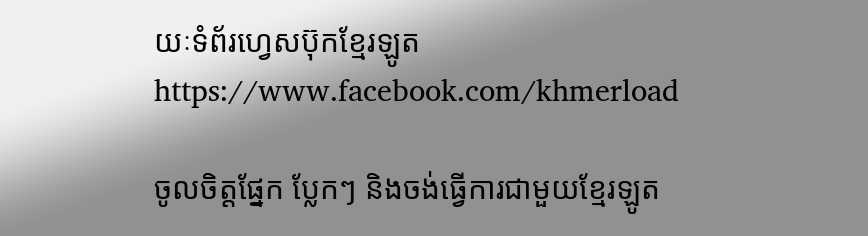យៈទំព័រហ្វេសប៊ុកខ្មែរឡូត https://www.facebook.com/khmerload

ចូលចិត្តផ្នែក ប្លែកៗ និងចង់ធ្វើការជាមួយខ្មែរឡូត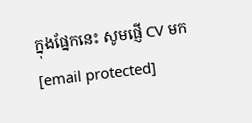ក្នុងផ្នែកនេះ សូមផ្ញើ CV មក [email protected]